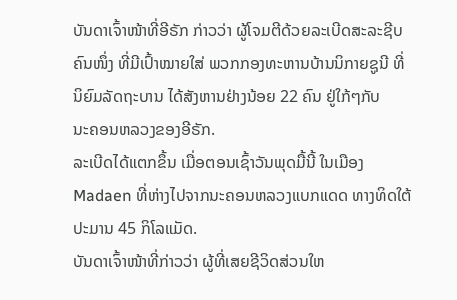ບັນດາເຈົ້າໜ້າທີ່ອີຣັກ ກ່າວວ່າ ຜູ້ໂຈມຕີດ້ວຍລະເບີດສະລະຊີບ
ຄົນໜຶ່ງ ທີ່ມີເປົ້າໝາຍໃສ່ ພວກກອງທະຫານບ້ານນິກາຍຊູນີ ທີ່
ນິຍົມລັດຖະບານ ໄດ້ສັງຫານຢ່າງນ້ອຍ 22 ຄົນ ຢູ່ໃກ້ໆກັບ
ນະຄອນຫລວງຂອງອີຣັກ.
ລະເບີດໄດ້ແຕກຂຶ້ນ ເມື່ອຕອນເຊົ້າວັນພຸດມື້ນີ້ ໃນເມືອງ
Madaen ທີ່ຫ່າງໄປຈາກນະຄອນຫລວງແບກແດດ ທາງທິດໃຕ້
ປະມານ 45 ກິໂລແມັດ.
ບັນດາເຈົ້າໜ້າທີ່ກ່າວວ່າ ຜູ້ທີ່ເສຍຊີວິດສ່ວນໃຫ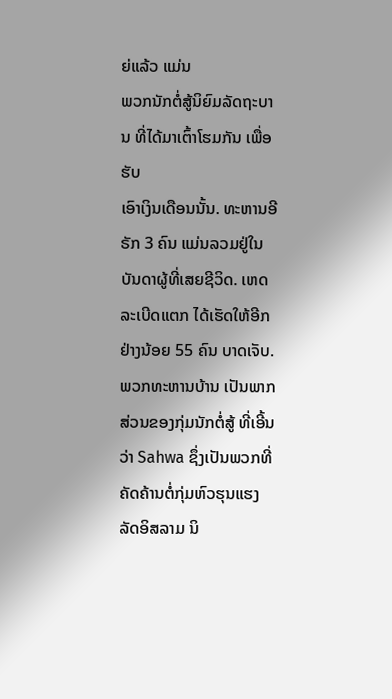ຍ່ແລ້ວ ແມ່ນ
ພວກນັກຕໍ່ສູ້ນິຍົມລັດຖະບານ ທີ່ໄດ້ມາເຕົ້າໂຮມກັນ ເພື່ອຮັບ
ເອົາເງິນເດືອນນັ້ນ. ທະຫານອີຣັກ 3 ຄົນ ແມ່ນລວມຢູ່ໃນ ບັນດາຜູ້ທີ່ເສຍຊີວິດ. ເຫດ
ລະເບີດແຕກ ໄດ້ເຮັດໃຫ້ອີກຢ່າງນ້ອຍ 55 ຄົນ ບາດເຈັບ.
ພວກທະຫານບ້ານ ເປັນພາກສ່ວນຂອງກຸ່ມນັກຕໍ່ສູ້ ທີ່ເອີ້ນວ່າ Sahwa ຊຶ່ງເປັນພວກທີ່
ຄັດຄ້ານຕໍ່ກຸ່ມຫົວຮຸນແຮງລັດອິສລາມ ນິ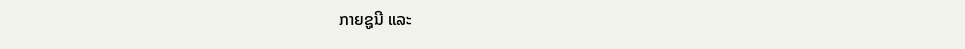ກາຍຊູນີ ແລະ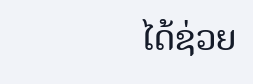ໄດ້ຊ່ວຍ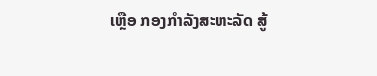ເຫຼືອ ກອງກຳລັງສະຫະລັດ ສູ້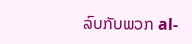ລົບກັບພວກ al-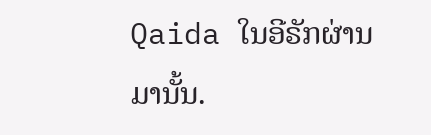Qaida ໃນອີຣັກຜ່ານມານັ້ນ.